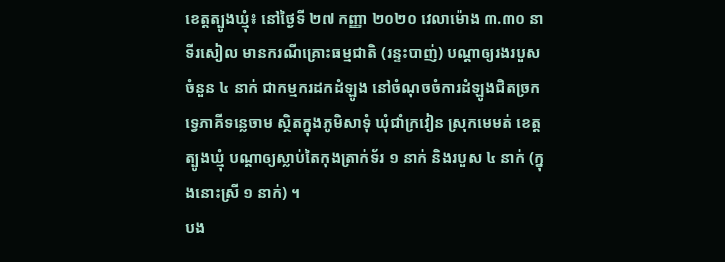ខេត្តត្បូងឃ្មុំ៖ នៅថ្ងៃទី ២៧ កញ្ញា ២០២០ វេលាម៉ោង ៣.៣០ នាទីរសៀល មានករណីគ្រោះធម្មជាតិ (រន្ទះបាញ់) បណ្តាឲ្យរងរបួសចំនួន ៤ នាក់ ជាកម្មករដកដំឡូង នៅចំណុចចំការដំឡូងជិតច្រកទ្វេភាគីទន្លេចាម ស្ថិតក្នុងភូមិសាទុំ ឃុំជាំក្រវៀន ស្រុកមេមត់ ខេត្តត្បូងឃ្មុំ បណ្តាឲ្យស្លាប់តៃកុងត្រាក់ទ័រ ១ នាក់ និងរបួស ៤ នាក់ (ក្នុងនោះស្រី ១ នាក់) ។
បង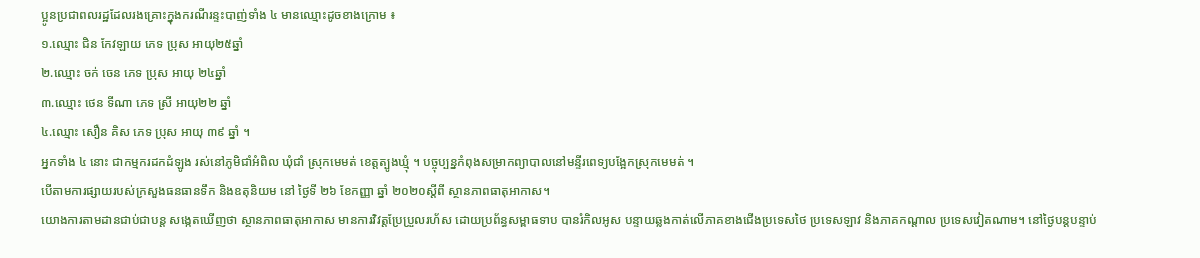ប្អូនប្រជាពលរដ្ឋដែលរងគ្រោះក្នុងករណីរន្ទះបាញ់ទាំង ៤ មានឈ្មោះដូចខាងក្រោម ៖
១.ឈ្មោះ ជិន កែវឡាយ ភេទ ប្រុស អាយុ២៥ឆ្នាំ
២.ឈ្មោះ ចក់ ចេន ភេទ ប្រុស អាយុ ២៤ឆ្នាំ
៣.ឈ្មោះ ថេន ទីណា ភេទ ស្រី អាយុ២២ ឆ្នាំ
៤.ឈ្មោះ សឿន គិស ភេទ ប្រុស អាយុ ៣៩ ឆ្នាំ ។
អ្នកទាំង ៤ នោះ ជាកម្មករដកដំឡូង រស់នៅភូមិជាំអំពិល ឃុំជាំ ស្រុកមេមត់ ខេត្តត្បូងឃ្មុំ ។ បច្ចុប្បន្នកំពុងសម្រាកព្យាបាលនៅមន្ទីរពេទ្យបង្អែកស្រុកមេមត់ ។
បើតាមការផ្សាយរបស់ក្រសួងធនធានទឹក និងឧតុនិយម នៅ ថ្ងៃទី ២៦ ខែកញ្ញា ឆ្នាំ ២០២០ស្តីពី ស្ថានភាពធាតុអាកាស។
យោងការតាមដានជាប់ជាបន្ត សង្កេតឃើញថា ស្ថានភាពធាតុអាកាស មានការវិវត្តប្រែប្រួលរហ័ស ដោយប្រព័ន្ធសម្ពាធទាប បានរំកិលអូស បន្ទាយឆ្លងកាត់លើភាគខាងជើងប្រទេសថៃ ប្រទេសឡាវ និងភាគកណ្តាល ប្រទេសវៀតណាម។ នៅថ្ងៃបន្តបន្ទាប់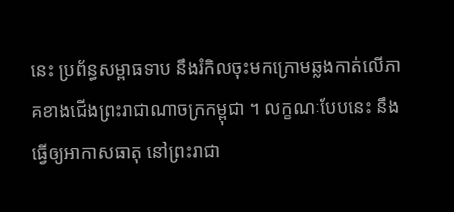នេះ ប្រព័ន្ធសម្ពាធទាប នឹងរំកិលចុះមកក្រោមឆ្លងកាត់លើភាគខាងជើងព្រះរាជាណាចក្រកម្ពុជា ។ លក្ខណៈបែបនេះ នឹងធ្វើឲ្យអាកាសធាតុ នៅព្រះរាជា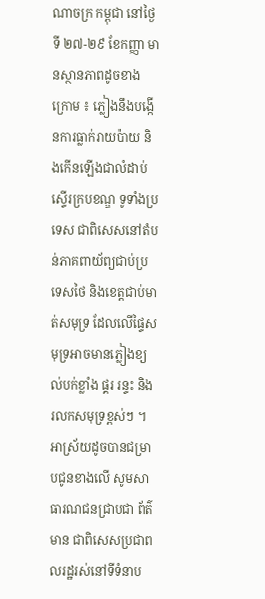ណាចក្រ កម្ពុជា នៅថ្ងៃទី ២៧-២៩ ខែកញ្ញា មានស្ថានភាពដូចខាងក្រោម ៖ ភ្លៀងនឹងបង្កើនការធ្លាក់រាយប៉ាយ និងកើនឡើងជាលំដាប់ ស្ទើរក្របខណ្ឌ ទូទាំងប្រទេស ជាពិសេសនៅតំបន់ភាគពាយ័ព្យជាប់ប្រទេសថៃ និងខេត្តជាប់មាត់សមុទ្រ ដែលលើផ្ទៃសមុទ្រអាចមានភ្លៀងខ្យល់បក់ខ្លាំង ផ្គរ រន្ទះ និងរលកសមុទ្រខ្ពស់ៗ ។ អាស្រ័យដូចបានជម្រាបជូនខាងលើ សូមសាធារណជនជ្រាបជា ព័ត៌មាន ជាពិសេសប្រជាពលរដ្ឋរស់នៅទីទំនាប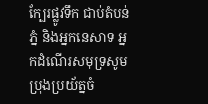ក្បែរផ្លូវទឹក ជាប់តំបន់ ភ្នំ និងអ្នកនេសាទ អ្នកដំណើរសមុទ្រសូមប្រុងប្រយ័ត្នចំ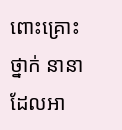ពោះគ្រោះថ្នាក់ នានា ដែលអា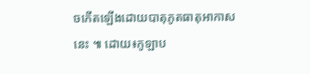ចកើតឡើងដោយបាតុភូតធាតុអាកាសនេះ ៕ ដោយ៖កូឡាប